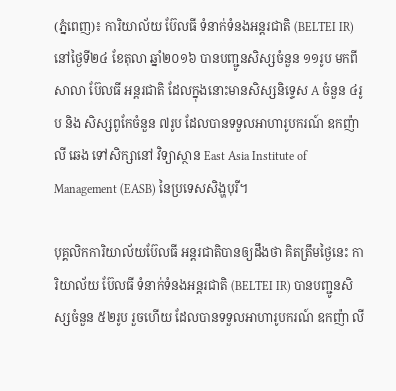(ភ្នំពេញ)៖ ការិយាល័យ ប៊ែលធី ទំនាក់ទំនងអន្តរជាតិ (BELTEI IR) នៅថ្ងៃទី២៤ ខែតុលា ឆ្នាំ២០១៦ បានបញ្ជូនសិស្សចំនួន ១១រូប មកពីសាលា ប៊ែលធី អន្តរជាតិ ដែលក្នុងនោះមានសិស្សនិទ្ទេស A ចំនួន ៤រូប និង សិស្សពូកែចំនួន ៧រូប ដែលបានទទួលអាហារូបករណ៍ ឧកញ៉ា លី ឆេង ទៅសិក្សានៅ វិទ្យាស្ថាន East Asia Institute of Management (EASB) នៃប្រទេសសិង្ហបុរី។

បុគ្គលិកការិយាល័យប៊ែលធី អន្តរជាតិបានឲ្យដឹងថា គិតត្រឹមថ្ងៃនេះ ការិយាល័យ ប៊ែលធី ទំនាក់ទំនងអន្តរជាតិ (BELTEI IR) បានបញ្ជូនសិស្សចំនួន ៥២រូប រួចហើយ ដែលបានទទួលអាហារូបករណ៍ ឧកញ៉ា លី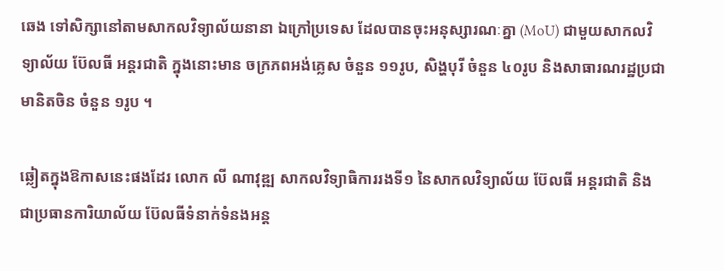ឆេង ទៅសិក្សានៅតាមសាកលវិទ្យាល័យនានា ឯក្រៅប្រទេស ដែលបានចុះអនុស្សារណៈគ្នា (MoU) ជាមួយសាកលវិទ្យាល័យ ប៊ែលធី អន្តរជាតិ ក្នុងនោះមាន ចក្រភពអង់គ្លេស ចំនួន ១១រូប, សិង្ហបុរី ចំនួន ៤០រូប និងសាធារណរដ្ឋប្រជាមានិតចិន ចំនួន ១រូប ។

ឆ្លៀតក្នុងឱកាសនេះផងដែរ លោក លី ណាវុឌ្ឍ សាកលវិទ្យាធិការរងទី១ នៃសាកលវិទ្យាល័យ ប៊ែលធី អន្តរជាតិ និងជាប្រធានការិយាល័យ ប៊ែលធីទំនាក់ទំនងអន្ត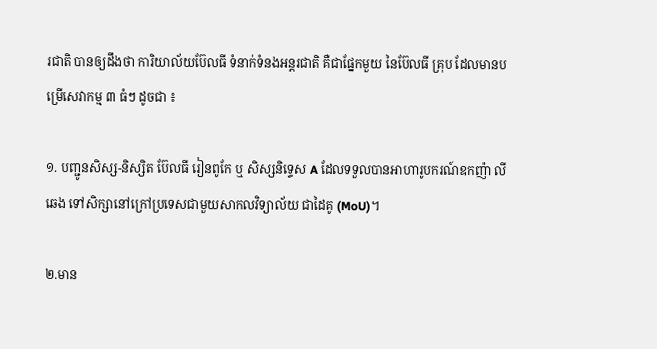រជាតិ បានឲ្យដឹងថា ការិយាល័យប៊ែលធី ទំនាក់ទំនងអន្តរជាតិ គឺជាផ្នែកមួយ នៃប៊ែលធី គ្រុប ដែលមានបម្រើសេវាកម្ម ៣ ធំៗ ដូចជា ៖

១. បញ្ជូនសិស្ស-និស្សិត ប៊ែលធី រៀនពូកែ ឬ សិស្សនិទ្ទេស A ដែលទទួលបានអាហារូបករណ៍ឧកញ៉ា លី ឆេង ទៅសិក្សានៅក្រៅប្រទេសជាមួយសាកលវិទ្យាល័យ ជាដៃគូ (MoU)។

២.មាន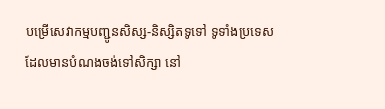បម្រើសេវាកម្មបញ្ជូនសិស្ស-និស្សិតទូទៅ ទូទាំងប្រទេស ដែលមានបំណងចង់ទៅសិក្សា នៅ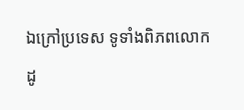ឯក្រៅប្រទេស ទូទាំងពិភពលោក ដូ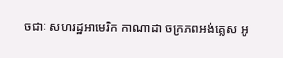ចជាៈ សហរដ្ឋអាមេរិក កាណាដា ចក្រភពអង់គ្លេស អូ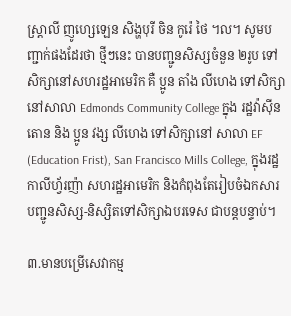ស្រ្តាលី ញូហ្សេឡេន សិង្ហបុរី ចិន កូរ៉េ ថៃ ។ល។ សូមបញ្ជាក់ផងដែរថា ថ្មីៗនេះ បានបញ្ជូនសិស្សចំនួន ២រូប ទៅសិក្សានៅសហរដ្ឋអាមេរិក គឺ ប្អូន តាំង លីហេង ទៅសិក្សា នៅសាលា Edmonds Community College ក្នុង រដ្ឋវ៉ាស៊ីនតោន និង ប្អូន វង្ស លីហេង ទៅសិក្សានៅ សាលា EF (Education Frist), San Francisco Mills College, ក្នុងរដ្ឋកាលីហ្វ័រញ៉ា សហរដ្ឋអាមេរិក និងកំពុងតែរៀបចំឯកសារបញ្ជូនសិស្ស-និស្សិតទៅសិក្សាឯបរទេស ជាបន្តបន្ទាប់។

៣.មានបម្រើសេវាកម្ម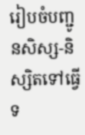រៀបចំបញ្ជូនសិស្ស-និស្សិតទៅធ្វើទ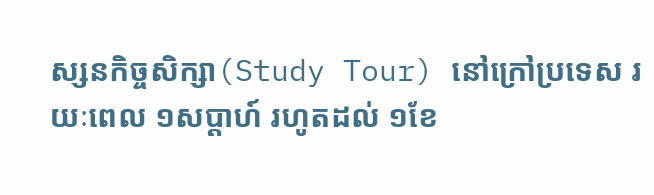ស្សនកិច្ចសិក្សា(Study Tour) នៅក្រៅប្រទេស រយៈពេល ១សប្តាហ៍ រហូតដល់ ១ខែ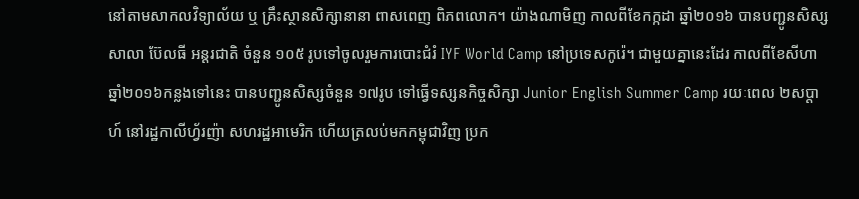នៅតាមសាកលវិទ្យាល័យ ឬ គ្រឹះស្ថានសិក្សានានា ពាសពេញ ពិភពលោក។ យ៉ាងណាមិញ កាលពីខែកក្កដា ឆ្នាំ២០១៦ បានបញ្ជូនសិស្ស សាលា ប៊ែលធី អន្តរជាតិ ចំនួន ១០៥ រូបទៅចូលរួមការបោះជំរំ IYF World Camp នៅប្រទេសកូរ៉េ។ ជាមួយគ្នានេះដែរ កាលពីខែសីហា ឆ្នាំ២០១៦កន្លងទៅនេះ បានបញ្ជូនសិស្សចំនួន ១៧រូប ទៅធ្វើទស្សនកិច្ចសិក្សា Junior English Summer Camp រយៈពេល ២សប្តាហ៍ នៅរដ្ឋកាលីហ្វ័រញ៉ា សហរដ្ឋអាមេរិក ហើយត្រលប់មកកម្ពុជាវិញ ប្រក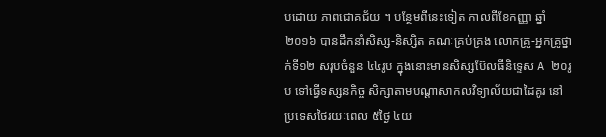បដោយ ភាពជោគជ័យ ។ បន្ថែមពីនេះទៀត កាលពីខែកញ្ញា ឆ្នាំ ២០១៦ បានដឹកនាំសិស្ស-និស្សិត គណៈគ្រប់គ្រង លោកគ្រូ-អ្នកគ្រូថ្នាក់ទី១២ សរុបចំនួន ៤៤រូប ក្នុងនោះមានសិស្សប៊ែលធីនិទ្ទេស A ២០រូប ទៅធ្វើទស្សនកិច្ច សិក្សាតាមបណ្តាសាកលវិទ្យាល័យជាដៃគូរ នៅប្រទេសថៃរយៈពេល ៥ថ្ងៃ ៤យ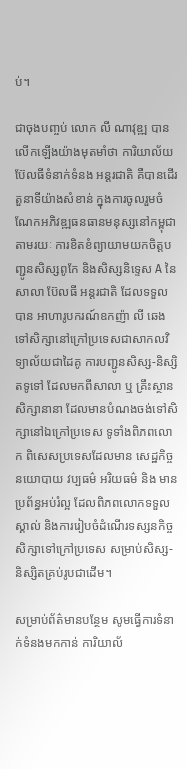ប់។

ជាចុងបញ្ចប់ លោក លី ណាវុឌ្ឍ បានលើកឡើងយ៉ាងមុតមាំថា ការិយាល័យប៊ែលធីទំនាក់ទំនង អន្តរជាតិ គឺបានដើរតួនាទីយ៉ាងសំខាន់ ក្នុងការចូលរួមចំណែកអភិវឌ្ឍធនធានមនុស្សនៅកម្ពុជា តាមរយៈ ការខិតខំព្យាយាមយកចិត្តបញ្ជូនសិស្សពូកែ និងសិស្សនិទ្ទេស A នៃសាលា ប៊ែលធី អន្តរជាតិ ដែលទទួលបាន អាហារូបករណ៍ឧកញ៉ា លី ឆេង ទៅសិក្សានៅក្រៅប្រទេសជាសាកលវិទ្យាល័យជាដៃគូ ការបញ្ជូនសិស្ស-និស្សិតទូទៅ ដែលមកពីសាលា ឬ គ្រឹះស្ថានសិក្សានានា ដែលមានបំណងចង់ទៅសិក្សានៅឯក្រៅប្រទេស ទូទាំងពិភពលោក ពិសេសប្រទេសដែលមាន សេដ្ឋកិច្ច នយោបាយ វប្បធម៌ អរិយធម៌ និង មានប្រព័ន្ធអប់រំល្អ ដែលពិភពលោកទទួលស្គាល់ និងការរៀបចំដំណើរទស្សនកិច្ចសិក្សាទៅក្រៅប្រទេស សម្រាប់សិស្ស- និស្សិតគ្រប់រូបជាដើម។

សម្រាប់ព័ត៌មានបន្ថែម សូមធ្វើការទំនាក់ទំនងមកកាន់ ការិយាល័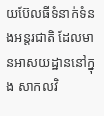យប៊ែលធីទំនាក់ទំនងអន្តរជាតិ ដែលមានអាសយដ្ឋាននៅក្នុង សាកលវិ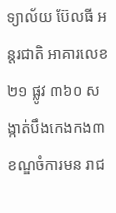ទ្យាល័យ ប៊ែលធី អន្តរជាតិ អាគារលេខ ២១ ផ្លូវ ៣៦០ សង្កាត់បឹងកេងកង៣ ខណ្ឌចំការមន រាជ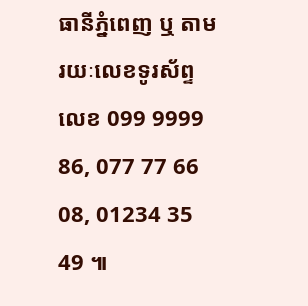ធានីភ្នំពេញ ឬ តាមរយៈលេខទូរស័ព្ទលេខ 099 9999 86, 077 77 66 08, 01234 35 49 ៕